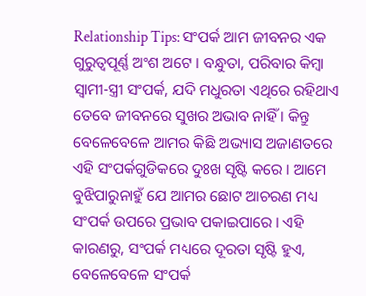Relationship Tips: ସଂପର୍କ ଆମ ଜୀବନର ଏକ ଗୁରୁତ୍ୱପୂର୍ଣ୍ଣ ଅଂଶ ଅଟେ । ବନ୍ଧୁତା, ପରିବାର କିମ୍ବା ସ୍ୱାମୀ-ସ୍ତ୍ରୀ ସଂପର୍କ, ଯଦି ମଧୁରତା ଏଥିରେ ରହିଥାଏ ତେବେ ଜୀବନରେ ସୁଖର ଅଭାବ ନାହିଁ । କିନ୍ତୁ ବେଳେବେଳେ ଆମର କିଛି ଅଭ୍ୟାସ ଅଜାଣତରେ ଏହି ସଂପର୍କଗୁଡିକରେ ଦୁଃଖ ସୃଷ୍ଟି କରେ । ଆମେ ବୁଝିପାରୁନାହୁଁ ଯେ ଆମର ଛୋଟ ଆଚରଣ ମଧ୍ୟ ସଂପର୍କ ଉପରେ ପ୍ରଭାବ ପକାଇପାରେ । ଏହି କାରଣରୁ, ସଂପର୍କ ମଧ୍ୟରେ ଦୂରତା ସୃଷ୍ଟି ହୁଏ, ବେଳେବେଳେ ସଂପର୍କ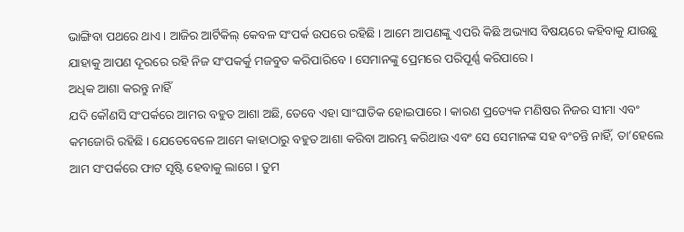ଭାଙ୍ଗିବା ପଥରେ ଥାଏ । ଆଜିର ଆର୍ଟିକିଲ୍ କେବଳ ସଂପର୍କ ଉପରେ ରହିଛି । ଆମେ ଆପଣଙ୍କୁ ଏପରି କିଛି ଅଭ୍ୟାସ ବିଷୟରେ କହିବାକୁ ଯାଉଛୁ ଯାହାକୁ ଆପଣ ଦୂରରେ ରହି ନିଜ ସଂପକର୍କୁ ମଜବୁତ କରିପାରିବେ । ସେମାନଙ୍କୁ ପ୍ରେମରେ ପରିପୂର୍ଣ୍ଣ କରିପାରେ ।
ଅଧିକ ଆଶା କରନ୍ତୁ ନାହିଁ
ଯଦି କୌଣସି ସଂପର୍କରେ ଆମର ବହୁତ ଆଶା ଅଛି, ତେବେ ଏହା ସାଂଘାତିକ ହୋଇପାରେ । କାରଣ ପ୍ରତ୍ୟେକ ମଣିଷର ନିଜର ସୀମା ଏବଂ କମଜୋରି ରହିଛି । ଯେତେବେଳେ ଆମେ କାହାଠାରୁ ବହୁତ ଆଶା କରିବା ଆରମ୍ଭ କରିଥାଉ ଏବଂ ସେ ସେମାନଙ୍କ ସହ ବଂଚନ୍ତି ନାହିଁ, ତା’ହେଲେ ଆମ ସଂପର୍କରେ ଫାଟ ସୃଷ୍ଟି ହେବାକୁ ଲାଗେ । ତୁମ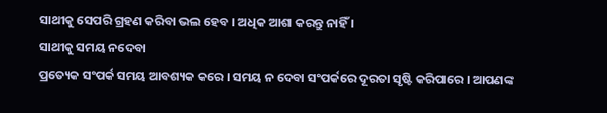ସାଥୀକୁ ସେପରି ଗ୍ରହଣ କରିବା ଭଲ ହେବ । ଅଧିକ ଆଶା କରନ୍ତୁ ନାହିଁ ।
ସାଥୀକୁ ସମୟ ନଦେବା
ପ୍ରତ୍ୟେକ ସଂପର୍କ ସମୟ ଆବଶ୍ୟକ କରେ । ସମୟ ନ ଦେବା ସଂପର୍କରେ ଦୂରତା ସୃଷ୍ଟି କରିପାରେ । ଆପଣଙ୍କ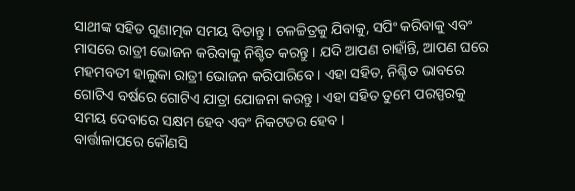ସାଥୀଙ୍କ ସହିତ ଗୁଣାତ୍ମକ ସମୟ ବିତାନ୍ତୁ । ଚଳଚ୍ଚିତ୍ରକୁ ଯିବାକୁ, ସପିଂ କରିବାକୁ ଏବଂ ମାସରେ ରାତ୍ରୀ ଭୋଜନ କରିବାକୁ ନିଶ୍ଚିତ କରନ୍ତୁ । ଯଦି ଆପଣ ଚାହାଁନ୍ତି, ଆପଣ ଘରେ ମହମବତୀ ହାଲୁକା ରାତ୍ରୀ ଭୋଜନ କରିପାରିବେ । ଏହା ସହିତ, ନିଶ୍ଚିତ ଭାବରେ ଗୋଟିଏ ବର୍ଷରେ ଗୋଟିଏ ଯାତ୍ରା ଯୋଜନା କରନ୍ତୁ । ଏହା ସହିତ ତୁମେ ପରସ୍ପରକୁ ସମୟ ଦେବାରେ ସକ୍ଷମ ହେବ ଏବଂ ନିକଟତର ହେବ ।
ବାର୍ତ୍ତାଳାପରେ କୌଣସି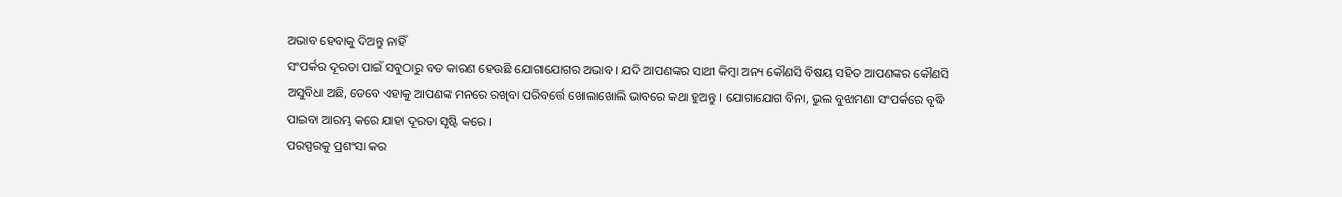ଅଭାବ ହେବାକୁ ଦିଅନ୍ତୁ ନାହିଁ
ସଂପର୍କର ଦୂରତା ପାଇଁ ସବୁଠାରୁ ବଡ କାରଣ ହେଉଛି ଯୋଗାଯୋଗର ଅଭାବ । ଯଦି ଆପଣଙ୍କର ସାଥୀ କିମ୍ବା ଅନ୍ୟ କୌଣସି ବିଷୟ ସହିତ ଆପଣଙ୍କର କୌଣସି ଅସୁବିଧା ଅଛି, ତେବେ ଏହାକୁ ଆପଣଙ୍କ ମନରେ ରଖିବା ପରିବର୍ତ୍ତେ ଖୋଲାଖୋଲି ଭାବରେ କଥା ହୁଅନ୍ତୁ । ଯୋଗାଯୋଗ ବିନା, ଭୁଲ ବୁଝାମଣା ସଂପର୍କରେ ବୃଦ୍ଧି ପାଇବା ଆରମ୍ଭ କରେ ଯାହା ଦୂରତା ସୃଷ୍ଟି କରେ ।
ପରସ୍ପରକୁ ପ୍ରଶଂସା କର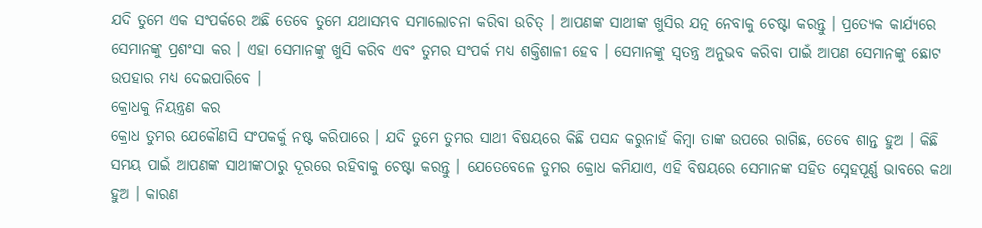ଯଦି ତୁମେ ଏକ ସଂପର୍କରେ ଅଛି ତେବେ ତୁମେ ଯଥାସମ୍ଭବ ସମାଲୋଚନା କରିବା ଉଚିତ୍ । ଆପଣଙ୍କ ସାଥୀଙ୍କ ଖୁସିର ଯତ୍ନ ନେବାକୁ ଚେଷ୍ଟା କରନ୍ତୁ । ପ୍ରତ୍ୟେକ କାର୍ଯ୍ୟରେ ସେମାନଙ୍କୁ ପ୍ରଶଂସା କର । ଏହା ସେମାନଙ୍କୁ ଖୁସି କରିବ ଏବଂ ତୁମର ସଂପର୍କ ମଧ୍ୟ ଶକ୍ତିଶାଳୀ ହେବ । ସେମାନଙ୍କୁ ସ୍ୱତନ୍ତ୍ର ଅନୁଭବ କରିବା ପାଇଁ ଆପଣ ସେମାନଙ୍କୁ ଛୋଟ ଉପହାର ମଧ୍ୟ ଦେଇପାରିବେ ।
କ୍ରୋଧକୁ ନିୟନ୍ତ୍ରଣ କର
କ୍ରୋଧ ତୁମର ଯେକୌଣସି ସଂପକର୍କୁ ନଷ୍ଟ କରିପାରେ । ଯଦି ତୁମେ ତୁମର ସାଥୀ ବିଷୟରେ କିଛି ପସନ୍ଦ କରୁନାହଁ କିମ୍ବା ତାଙ୍କ ଉପରେ ରାଗିଛ, ତେବେ ଶାନ୍ତ ହୁଅ । କିଛି ସମୟ ପାଇଁ ଆପଣଙ୍କ ସାଥୀଙ୍କଠାରୁ ଦୂରରେ ରହିବାକୁ ଚେଷ୍ଟା କରନ୍ତୁ । ଯେତେବେଳେ ତୁମର କ୍ରୋଧ କମିଯାଏ, ଏହି ବିଷୟରେ ସେମାନଙ୍କ ସହିତ ସ୍ନେହପୂର୍ଣ୍ଣ ଭାବରେ କଥା ହୁଅ । କାରଣ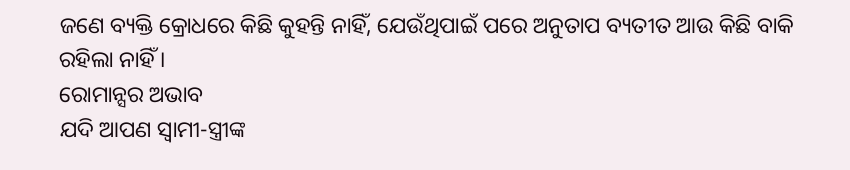ଜଣେ ବ୍ୟକ୍ତି କ୍ରୋଧରେ କିଛି କୁହନ୍ତି ନାହିଁ, ଯେଉଁଥିପାଇଁ ପରେ ଅନୁତାପ ବ୍ୟତୀତ ଆଉ କିଛି ବାକି ରହିଲା ନାହିଁ ।
ରୋମାନ୍ସର ଅଭାବ
ଯଦି ଆପଣ ସ୍ୱାମୀ-ସ୍ତ୍ରୀଙ୍କ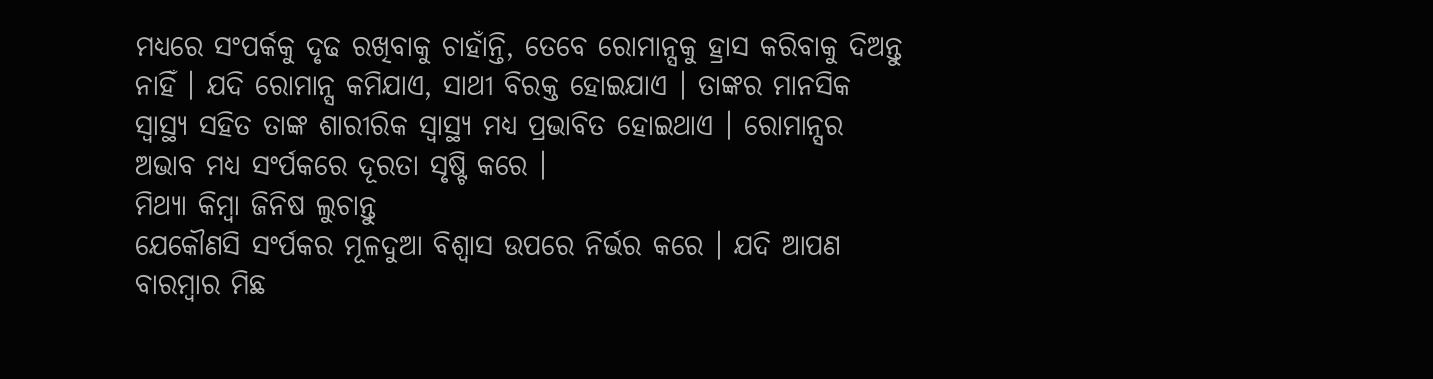ମଧ୍ୟରେ ସଂପର୍କକୁ ଦୃଢ ରଖିବାକୁ ଚାହାଁନ୍ତି, ତେବେ ରୋମାନ୍ସକୁ ହ୍ରାସ କରିବାକୁ ଦିଅନ୍ତୁ ନାହିଁ । ଯଦି ରୋମାନ୍ସ କମିଯାଏ, ସାଥୀ ବିରକ୍ତ ହୋଇଯାଏ । ତାଙ୍କର ମାନସିକ ସ୍ୱାସ୍ଥ୍ୟ ସହିତ ତାଙ୍କ ଶାରୀରିକ ସ୍ୱାସ୍ଥ୍ୟ ମଧ୍ୟ ପ୍ରଭାବିତ ହୋଇଥାଏ । ରୋମାନ୍ସର ଅଭାବ ମଧ୍ୟ ସଂର୍ପକରେ ଦୂରତା ସୃଷ୍ଟି କରେ ।
ମିଥ୍ୟା କିମ୍ବା ଜିନିଷ ଲୁଚାନ୍ତୁ
ଯେକୌଣସି ସଂର୍ପକର ମୂଳଦୁଆ ବିଶ୍ୱାସ ଉପରେ ନିର୍ଭର କରେ । ଯଦି ଆପଣ ବାରମ୍ବାର ମିଛ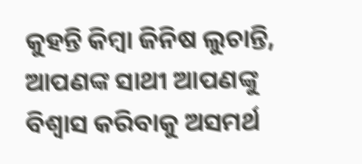କୁହନ୍ତି କିମ୍ବା ଜିନିଷ ଲୁଚାନ୍ତି, ଆପଣଙ୍କ ସାଥୀ ଆପଣଙ୍କୁ ବିଶ୍ୱାସ କରିବାକୁ ଅସମର୍ଥ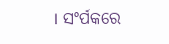। ସଂର୍ପକରେ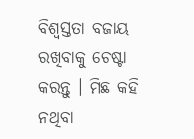ବିଶ୍ୱସ୍ତତା ବଜାୟ ରଖିବାକୁ ଚେଷ୍ଟା କରନ୍ତୁ । ମିଛ କହି ନଥିବା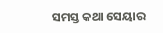ସମସ୍ତ କଥା ସେୟାର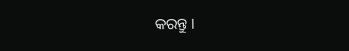କରନ୍ତୁ ।